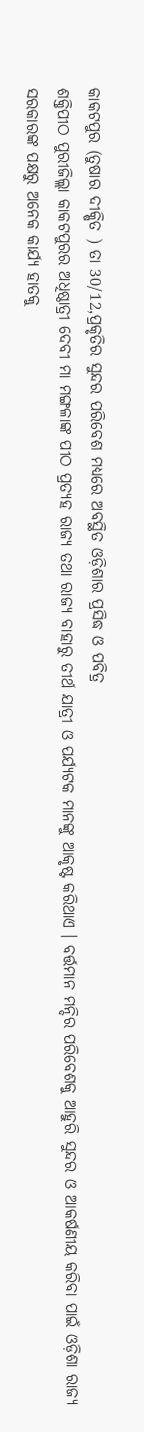କାକଟପୁର (ତୁଷାର ଦୀକ୍ଷିତ ) ତା 30/12,ପ୍ରକୃତିର ସୁନ୍ଦର ପରିବେଶ ମଧ୍ୟରେ ଅବସ୍ଥିତ ଓଡ଼ିଶାର ପ୍ରସିଦ୍ଧ ଓ ପବିତ୍ର
ଶକ୍ତିପୀଠ ପୁରୀଜିଲ୍ଲା କାକଟପୁରର ଅଧିଷ୍ଠାତ୍ରୀ ଦେବୀ ମା ମଙ୍ଗଳାଙ୍କ ପୀଠ ପ୍ରତ୍ୟହ ରାଜ୍ୟ ତଥା ରାଜ୍ୟ ବାହାରୁ ତୀର୍ଥ ଯାତ୍ରୀ ଓ ପର୍ଯ୍ୟଟକ ମାନଙ୍କୁ ଆକୃଷ୍ଟ କରିଥାଏ । ବର୍ତ୍ତମାନ ମନ୍ଦିର ପରିବେଶକୁ ଆହୁରି ସୁନ୍ଦର ଓ ଆକର୍ଷଣୀୟ କରିବା ପାଇଁ ଓଡ଼ିଶା ରାଜ୍ୟ ସରକାରଙ୍କ ପକ୍ଷରୁ ଅନେକ କାର୍ଯ୍ୟ ହାତକୁ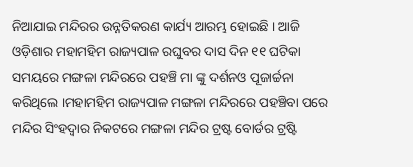ନିଆଯାଇ ମନ୍ଦିରର ଉନ୍ନତିକରଣ କାର୍ଯ୍ୟ ଆରମ୍ଭ ହୋଇଛି । ଆଜି ଓଡ଼ିଶାର ମହାମହିମ ରାଜ୍ୟପାଳ ରଘୁବର ଦାସ ଦିନ ୧୧ ଘଟିକା ସମୟରେ ମଙ୍ଗଳା ମନ୍ଦିରରେ ପହଞ୍ଚି ମା ଙ୍କୁ ଦର୍ଶନଓ ପୂଜାର୍ଚ୍ଚନା କରିଥିଲେ ।ମହାମହିମ ରାଜ୍ୟପାଳ ମଙ୍ଗଳା ମନ୍ଦିରରେ ପହଞ୍ଚିବା ପରେ ମନ୍ଦିର ସିଂହଦ୍ବାର ନିକଟରେ ମଙ୍ଗଳା ମନ୍ଦିର ଟ୍ରଷ୍ଟ ବୋର୍ଡର ଟ୍ରଷ୍ଟି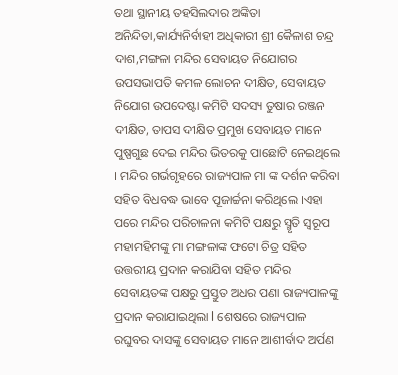ତଥା ସ୍ଥାନୀୟ ତହସିଲଦାର ଅଙ୍କିତା ଅନିନ୍ଦିତା,କାର୍ଯ୍ୟନିର୍ବାହୀ ଅଧିକାରୀ ଶ୍ରୀ କୈଳାଶ ଚନ୍ଦ୍ର ଦାଶ,ମଙ୍ଗଳା ମନ୍ଦିର ସେବାୟତ ନିଯୋଗର ଉପସଭାପତି କମଳ ଲୋଚନ ଦୀକ୍ଷିତ, ସେବାୟତ ନିଯୋଗ ଉପଦେଷ୍ଟା କମିଟି ସଦସ୍ୟ ତୁଷାର ରଞ୍ଜନ ଦୀକ୍ଷିତ, ତାପସ ଦୀକ୍ଷିତ ପ୍ରମୁଖ ସେବାୟତ ମାନେ ପୁଷ୍ପଗୁଛ ଦେଇ ମନ୍ଦିର ଭିତରକୁ ପାଛୋଟି ନେଇଥିଲେ । ମନ୍ଦିର ଗର୍ଭଗୃହରେ ରାଜ୍ୟପାଳ ମା ଙ୍କ ଦର୍ଶନ କରିବା ସହିତ ବିଧବଦ୍ଧ ଭାବେ ପୂଜାର୍ଚ୍ଚନା କରିଥିଲେ ।ଏହା ପରେ ମନ୍ଦିର ପରିଚାଳନା କମିଟି ପକ୍ଷରୁ ସ୍ମୃତି ସ୍ୱରୂପ ମହାମହିମଙ୍କୁ ମା ମଙ୍ଗଳାଙ୍କ ଫଟୋ ଚିତ୍ର ସହିତ ଉତ୍ତରୀୟ ପ୍ରଦାନ କରାଯିବା ସହିତ ମନ୍ଦିର ସେବାୟତଙ୍କ ପକ୍ଷରୁ ପ୍ରସ୍ତୁତ ଅଧର ପଣା ରାଜ୍ୟପାଳଙ୍କୁ ପ୍ରଦାନ କରାଯାଇଥିଲା l ଶେଷରେ ରାଜ୍ୟପାଳ ରଘୁବର ଦାସଙ୍କୁ ସେବାୟତ ମାନେ ଆଶୀର୍ବାଦ ଅର୍ପଣ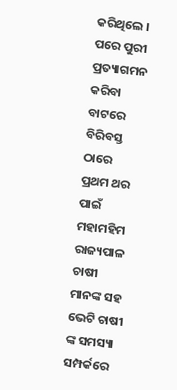କରିଥିଲେ । ପରେ ପୁରୀ ପ୍ରତ୍ୟାଗମନ କରିବା ବାଟରେ ବିରିବସ୍ତ ଠାରେ ପ୍ରଥମ ଥର ପାଇଁ ମହାମହିମ ରାଜ୍ୟପାଳ ଚାଷୀ ମାନଙ୍କ ସହ ଭେଟି ଚାଷୀ ଙ୍କ ସମସ୍ୟା ସମ୍ପର୍କରେ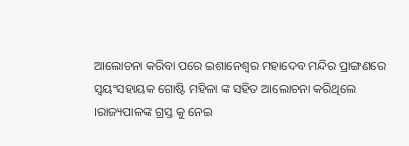ଆଲୋଚନା କରିବା ପରେ ଇଶାନେଶ୍ୱର ମହାଦେବ ମନ୍ଦିର ପ୍ରାଙ୍ଗଣରେ ସ୍ୱୟଂସହାୟକ ଗୋଷ୍ଟି ମହିଳା ଙ୍କ ସହିତ ଆଲୋଚନା କରିଥିଲେ ।ରାଜ୍ୟପାଳଙ୍କ ଗ୍ରସ୍ତ କୁ ନେଇ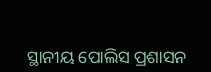ସ୍ଥାନୀୟ ପୋଲିସ ପ୍ରଶାସନ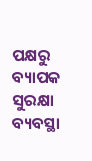ପକ୍ଷରୁ ବ୍ୟାପକ ସୁରକ୍ଷା ବ୍ୟବସ୍ଥା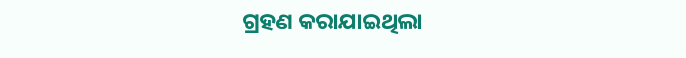ଗ୍ରହଣ କରାଯାଇଥିଲା